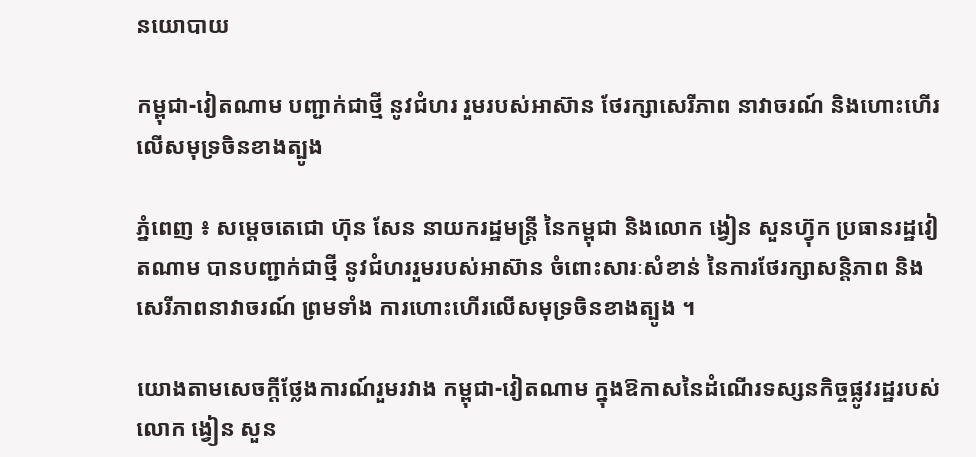នយោបាយ

កម្ពុជា-វៀតណាម បញ្ជាក់ជាថ្មី នូវជំហរ រួមរបស់អាស៊ាន ថែរក្សាសេរីភាព នាវាចរណ៍ និងហោះហើរ លើសមុទ្រចិនខាងត្បូង

ភ្នំពេញ ៖ សម្ដេចតេជោ ហ៊ុន សែន នាយករដ្ឋមន្ដ្រី នៃកម្ពុជា និងលោក ង្វៀន សួនហ្វ៊ុក ប្រធានរដ្ឋវៀតណាម បានបញ្ជាក់ជាថ្មី នូវជំហររួមរបស់អាស៊ាន ចំពោះសារៈសំខាន់ នៃការថែរក្សាសន្តិភាព និងសេរីភាពនាវាចរណ៍ ព្រមទាំង ការហោះហើរលើសមុទ្រចិនខាងត្បូង ។

យោងតាមសេចក្តីថ្លែងការណ៍រួមរវាង កម្ពុជា-វៀតណាម ក្នុងឱកាសនៃដំណើរទស្សនកិច្ចផ្លូវរដ្ឋរបស់ លោក ង្វៀន សួន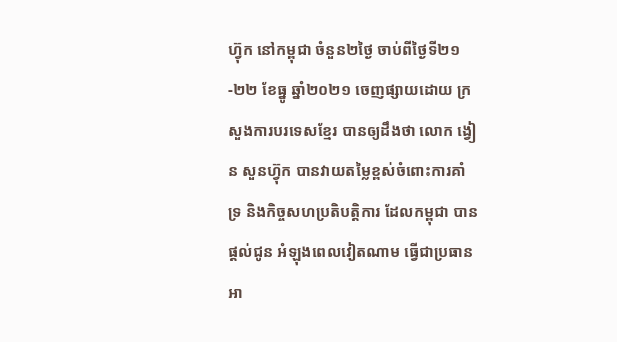ហ្វ៊ុក នៅកម្ពុជា ចំនួន២ថ្ងៃ ចាប់ពីថ្ងៃទី២១-២២ ខែធ្នូ ឆ្នាំ២០២១ ចេញផ្សាយដោយ ក្រសួងការបរទេសខ្មែរ បានឲ្យដឹងថា លោក ង្វៀន សួនហ៊្វុក បានវាយតម្លៃខ្ពស់ចំពោះការគាំទ្រ និងកិច្ចសហប្រតិបត្តិការ ដែលកម្ពុជា បានផ្តល់ជូន អំឡុងពេលវៀតណាម ធ្វើជាប្រធានអា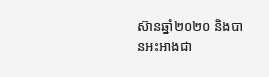ស៊ានឆ្នាំ២០២០ និងបានអះអាងជា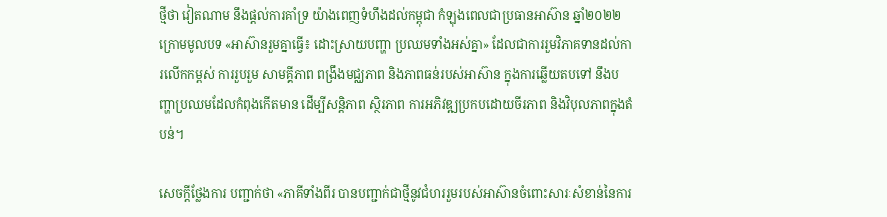ថ្មីថា វៀតណាម នឹងផ្តល់ការគាំទ្រ យ៉ាងពេញទំហឹងដល់កម្ពុជា កំឡុងពេលជាប្រធានអាស៊ាន ឆ្នាំ២០២២ ក្រោមមូលបទ «អាស៊ានរួមគ្នាធ្វើ៖ ដោះស្រាយបញ្ហា ប្រឈមទាំងអស់គ្នា» ដែលជាការរួមវិភាគទានដល់ការលើកកម្ពស់ ការរួបរួម សាមគ្គីភាព ពង្រឹងមជ្ឈភាព និងភាពធន់របស់អាស៊ាន ក្នុងការឆ្លើយតបទៅ នឹងបញ្ហាប្រឈមដែលកំពុងកើតមាន ដើម្បីសន្តិភាព ស្ថិរភាព ការអភិវឌ្ឍប្រកបដោយចីរភាព និងវិបុលភាពក្នុងតំបន់។

សេចក្តីថ្លែងការ បញ្ជាក់ថា «ភាគីទាំងពីរ បានបញ្ជាក់ជាថ្មីនូវជំហររួមរបស់អាស៊ានចំពោះសារៈសំខាន់នៃការ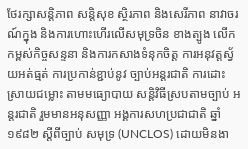ថែរក្សាសន្តិភាព សន្តិសុខ ស្ថិរភាព និងសេរីភាព នាវាចរណ៍ក្នុង និងការហោះហើរលើសមុទ្រចិន ខាងត្បូង លើកកម្ពស់កិច្ចសន្ទនា និងការកសាងទំនុកចិត្ត ការអនុវត្តស្វ័យអត់ធ្មត់ ការប្រកាន់ខ្ជាប់នូវ ច្បាប់អន្តរជាតិ ការដោះស្រាយជម្លោះ តាមមធ្យោបាយ សន្តិវិធីស្របតាមច្បាប់ អន្តរជាតិ រួមមានអនុសញ្ញា អង្គការសហប្រជាជាតិ ឆ្នាំ១៩៨២ ស្តីពីច្បាប់ សមុទ្រ (UNCLOS) ដោយមិនងា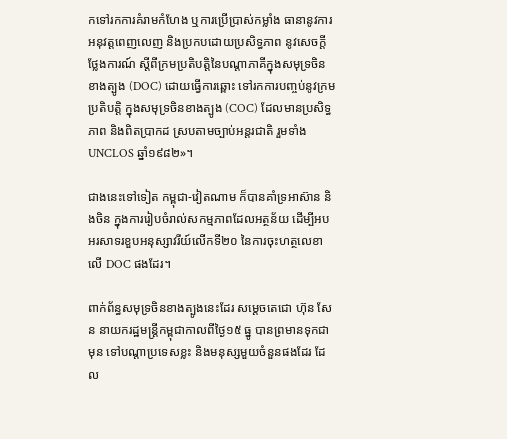កទៅរកការគំរាមកំហែង ឬការប្រើប្រាស់កម្លាំង ធានានូវការអនុវត្តពេញលេញ និងប្រកបដោយប្រសិទ្ធភាព នូវសេចក្តីថ្លែងការណ៍ ស្តីពីក្រមប្រតិបត្តិនៃបណ្តាភាគីក្នុងសមុទ្រចិនខាងត្បូង (DOC) ដោយធ្វើការឆ្ពោះ ទៅរកការបញ្ចប់នូវក្រមប្រតិបត្តិ ក្នុងសមុទ្រចិនខាងត្បូង (COC) ដែលមានប្រសិទ្ធភាព និងពិតប្រាកដ ស្របតាមច្បាប់អន្តរជាតិ រួមទាំង UNCLOS ឆ្នាំ១៩៨២»។

ជាងនេះទៅទៀត កម្ពុជា-វៀតណាម ក៏បានគាំទ្រអាស៊ាន និងចិន ក្នុងការរៀបចំរាល់សកម្មភាពដែលអត្ថន័យ ដើម្បីអបអរសាទរខួបអនុស្សាវរីយ៍លើកទី២០ នៃការចុះហត្ថលេខាលើ DOC ផងដែរ។

ពាក់ព័ន្ធសមុទ្រចិនខាងត្បូងនេះដែរ សម្ដេចតេជោ ហ៊ុន សែន នាយករដ្ឋមន្ដ្រីកម្ពុជាកាលពីថ្ងៃ១៥ ធ្នូ បានព្រមានទុកជាមុន ទៅបណ្តាប្រទេសខ្លះ និងមនុស្សមួយចំនួនផងដែរ ដែល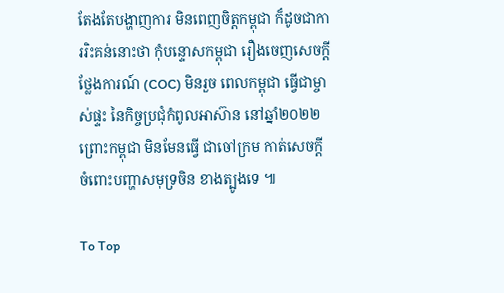តែងតែបង្ហាញការ មិនពេញចិត្តកម្ពុជា ក៏ដូចជាការរិះគន់នោះថា កុំបន្ទោសកម្ពុជា រឿងចេញសេចក្តីថ្លែងការណ៍ (COC) មិនរួច ពេលកម្ពុជា ធ្វើជាម្ចាស់ផ្ទះ នៃកិច្ចប្រជុំកំពូលអាស៊ាន នៅឆ្នាំ២០២២ ព្រោះកម្ពុជា មិនមែនធ្វើ ជាចៅក្រម កាត់សេចក្តី ចំពោះបញ្ហាសមុទ្រចិន ខាងត្បូងទេ ៕

To Top